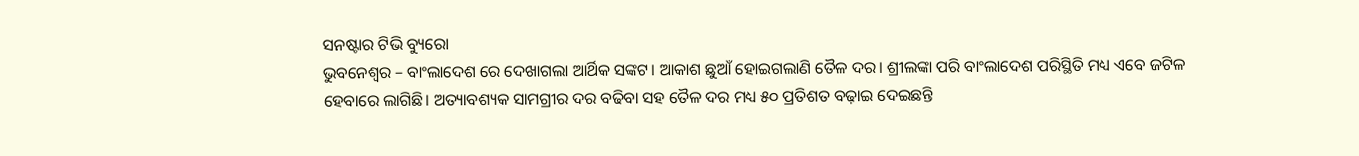ସନଷ୍ଟାର ଟିଭି ବ୍ୟୁରୋ
ଭୁବନେଶ୍ୱର – ବାଂଲାଦେଶ ରେ ଦେଖାଗଲା ଆର୍ଥିକ ସଙ୍କଟ। ଆକାଶ ଛୁଆଁ ହୋଇଗଲାଣି ତୈଳ ଦର। ଶ୍ରୀଲଙ୍କା ପରି ବାଂଲାଦେଶ ପରିସ୍ଥିତି ମଧ୍ୟ ଏବେ ଜଟିଳ ହେବାରେ ଲାଗିଛି। ଅତ୍ୟାବଶ୍ୟକ ସାମଗ୍ରୀର ଦର ବଢିବା ସହ ତୈଳ ଦର ମଧ୍ୟ ୫୦ ପ୍ରତିଶତ ବଢ଼ାଇ ଦେଇଛନ୍ତି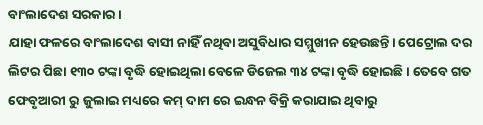ବାଂଲାଦେଶ ସରକାର ।
ଯାହା ଫଳରେ ବାଂଲାଦେଶ ବାସୀ ନାହିଁ ନଥିବା ଅସୁବିଧାର ସମ୍ମୁଖୀନ ହେଉଛନ୍ତି। ପେଟ୍ରୋଲ ଦର ଲିଟର ପିଛା ୧୩୦ ଟଙ୍କା ବୃଦ୍ଧି ହୋଇଥିଲା ବେଳେ ଡିଜେଲ ୩୪ ଟଙ୍କା ବୃଦ୍ଧି ହୋଇଛି। ତେବେ ଗତ ଫେବୃଆରୀ ରୁ ଜୁଲାଇ ମଧ୍ୟରେ କମ୍ ଦାମ ରେ ଇନ୍ଧନ ବିକ୍ରି କରାଯାଇ ଥିବାରୁ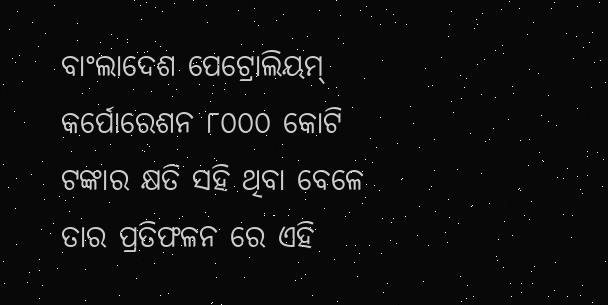ବାଂଲାଦେଶ ପେଟ୍ରୋଲିୟମ୍ କର୍ପୋରେଶନ ୮୦୦୦ କୋଟି ଟଙ୍କାର କ୍ଷତି ସହି ଥିବା ବେଳେ ତାର ପ୍ରତିଫଳନ ରେ ଏହି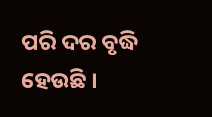ପରି ଦର ବୃଦ୍ଧି ହେଉଛି ।